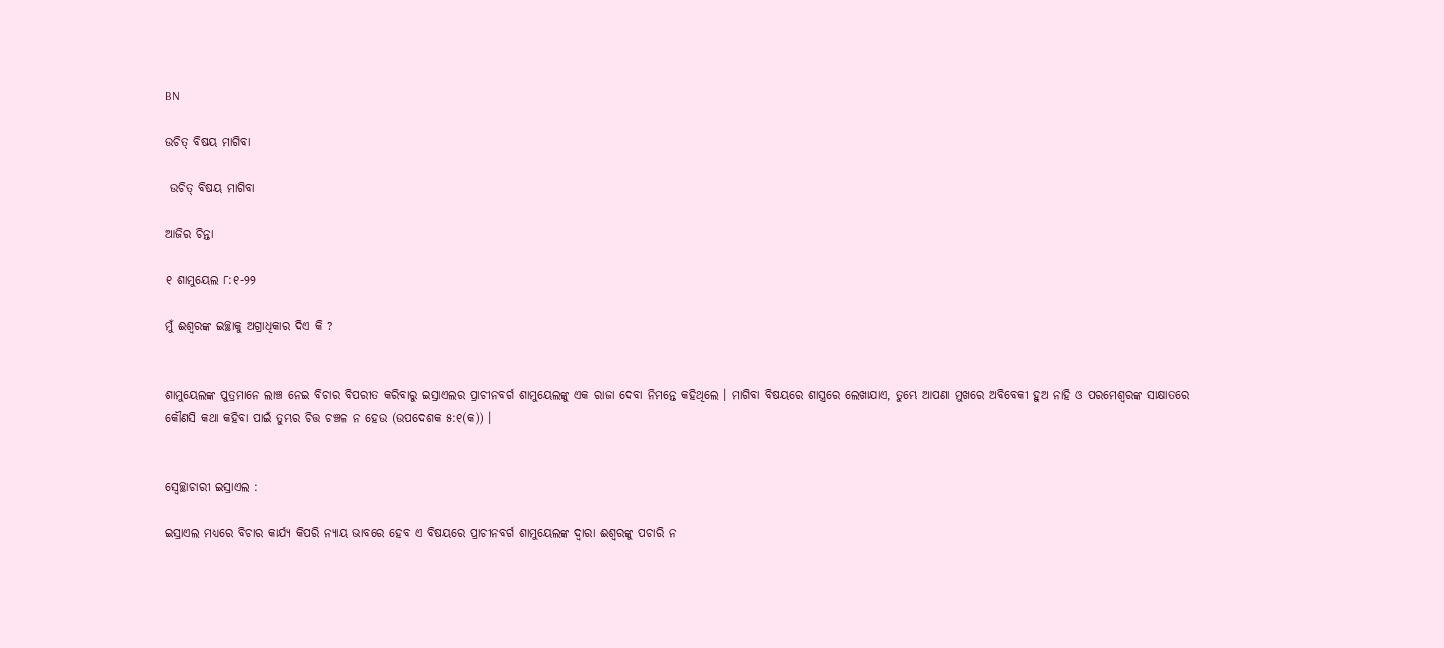BN

ଉଚିତ୍ ବିଷୟ ମାଗିବା

 ଉଚିତ୍ ବିଷୟ ମାଗିବା

ଆଜିର ଚିନ୍ତା

୧ ଶାମୁୟେଲ ୮:୧-୨୨

ମୁଁ ଈଶ୍ୱରଙ୍କ ଇଚ୍ଛାକୁ ଅଗ୍ରାଧିକାର ଦିଏ କି ?


ଶାମୁୟେଲଙ୍କ ପୁତ୍ରମାନେ ଲାଞ୍ଚ ନେଇ ବିଚାର ବିପରୀତ କରିବାରୁ ଇସ୍ରାଏଲର ପ୍ରାଚୀନବର୍ଗ ଶାମୁୟେଲଙ୍କୁ ଏକ ରାଜା ଦେବା ନିମନ୍ତେ କହିଥିଲେ । ମାଗିବା ବିଷୟରେ ଶାସ୍ତ୍ରରେ ଲେଖାଯାଏ, ତୁମ୍ଭେ ଆପଣା ମୁଖରେ ଅବିବେକୀ ହୁଅ ନାହି ଓ ପରମେଶ୍ୱରଙ୍କ ସାକ୍ଷାତରେ କୌଣସି କଥା କହିବା ପାଇଁ ତୁମ୍ଭର ଚିତ୍ତ ଚଞ୍ଚଳ ନ ହେଉ (ଉପଦେଶକ ୫:୧(କ)) ।


ସ୍ବେଚ୍ଛାଚାରୀ ଇସ୍ରାଏଲ :

ଇସ୍ରାଏଲ ମଧ୍ୟରେ ବିଚାର କାର୍ଯ୍ୟ କିପରି ନ୍ୟାୟ ଭାବରେ ହେବ ଏ ବିଷୟରେ ପ୍ରାଚୀନବର୍ଗ ଶାମୁୟେଲଙ୍କ ଦ୍ଵାରା ଈଶ୍ୱରଙ୍କୁ ପଚାରି ନ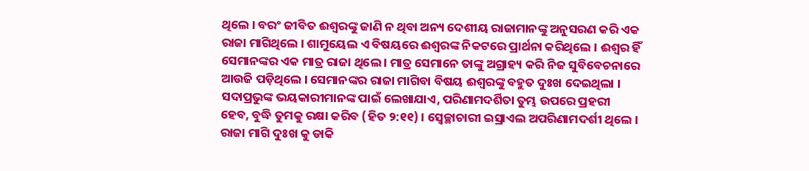ଥିଲେ । ବରଂ ଜୀବିତ ଈଶ୍ୱରଙ୍କୁ ଜାଣି ନ ଥିବା ଅନ୍ୟ ଦେଶୀୟ ରାଜାମାନଙ୍କୁ ଅନୁସରଣ କରି ଏକ ରାଜା ମାଗିଥିଲେ । ଶାମୁୟେଲ ଏ ବିଷୟରେ ଈଶ୍ୱରଙ୍କ ନିକଟରେ ପ୍ରାର୍ଥନା କରିଥିଲେ । ଈଶ୍ଵର ହିଁ ସେମାନଙ୍କର ଏକ ମାତ୍ର ରାଜା ଥିଲେ । ମାତ୍ର ସେମାନେ ତାଙ୍କୁ ଅଗ୍ରାହ୍ୟ କରି ନିଜ ସୁବିବେଚନାରେ ଆଉଜି ପଡ଼ିଥିଲେ । ସେମାନଙ୍କର ରାଜା ମାଗିବା ବିଷୟ ଈଶ୍ୱରଙ୍କୁ ବହୁତ ଦୁଃଖ ଦେଇଥିଲା । ସଦାପ୍ରଭୁଙ୍କ ଭୟକାରୀମାନଙ୍କ ପାଇଁ ଲେଖାଯାଏ, ପରିଣାମଦର୍ଶିତା ତୁମ୍ଭ ଉପରେ ପ୍ରହରୀ ହେବ, ବୁଦ୍ଧି ତୁମକୁ ରକ୍ଷା କରିବ (ହିତ ୨:୧୧) । ସ୍ବେଚ୍ଛାଚାରୀ ଇସ୍ରାଏଲ ଅପରିଣାମଦର୍ଶୀ ଥିଲେ । ରାଜା ମାଗି ଦୁଃଖ କୁ ଡାକି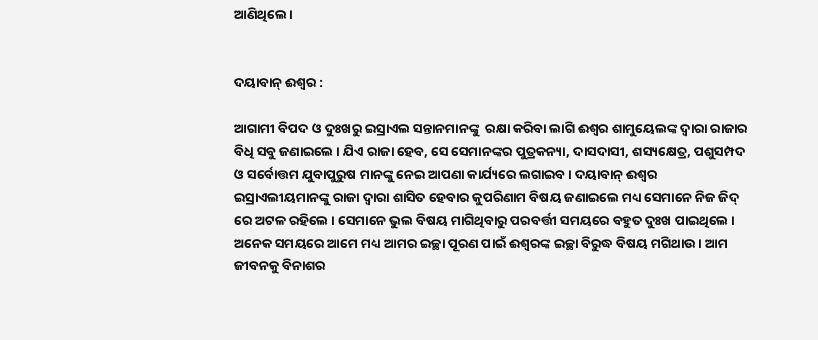ଆଣିଥିଲେ ।


ଦୟାବାନ୍ ଈଶ୍ଵର :

ଆଗାମୀ ବିପଦ ଓ ଦୁଃଖରୁ ଇସ୍ରାଏଲ ସନ୍ତାନମାନଙ୍କୁ  ରକ୍ଷା କରିବା ଲାଗି ଈଶ୍ଵର ଶାମୁୟେଲଙ୍କ ଦ୍ଵାରା ରାଜାର ବିଧି ସବୁ ଜଣାଇଲେ । ଯିଏ ରାଜା ହେବ, ସେ ସେମାନଙ୍କର ପୁତ୍ରକନ୍ୟା, ଦାସଦାସୀ, ଶସ୍ୟକ୍ଷେତ୍ର, ପଶୁସମ୍ପଦ ଓ ସର୍ବୋତ୍ତମ ଯୁବାପୁରୁଷ ମାନଙ୍କୁ ନେଇ ଆପଣା କାର୍ଯ୍ୟରେ ଲଗାଇବ । ଦୟାବାନ୍ ଈଶ୍ଵର ଇସ୍ରାଏଲୀୟମାନଙ୍କୁ ରାଜା ଦ୍ଵାରା ଶାସିତ ହେବାର କୁପରିଣାମ ବିଷୟ ଜଣାଇଲେ ମଧ୍ୟ ସେମାନେ ନିଜ ଜିଦ୍ ରେ ଅଟଳ ରହିଲେ । ସେମାନେ ଭୁଲ ବିଷୟ ମାଗିଥିବାରୁ ପରବର୍ତ୍ତୀ ସମୟରେ ବହୁତ ଦୁଃଖ ପାଇଥିଲେ । ଅନେକ ସମୟରେ ଆମେ ମଧ୍ୟ ଆମର ଇଚ୍ଛା ପୂରଣ ପାଇଁ ଈଶ୍ୱରଙ୍କ ଇଚ୍ଛା ବିରୁଦ୍ଧ ବିଷୟ ମଗିଥାଉ । ଆମ ଜୀବନକୁ ବିନାଶର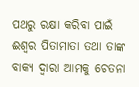ପଥରୁ ରକ୍ଷା କରିବା ପାଇଁ ଈଶ୍ୱର ପିତାମାତା ତଥା ତାଙ୍କ ବାକ୍ୟ ଦ୍ଵାରା ଆମକୁ ଚେତନା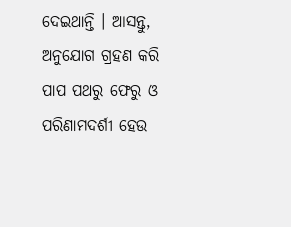ଦେଇଥାନ୍ତି । ଆସନ୍ତୁ, ଅନୁଯୋଗ ଗ୍ରହଣ କରି ପାପ ପଥରୁ ଫେରୁ ଓ ପରିଣାମଦର୍ଶୀ ହେଉ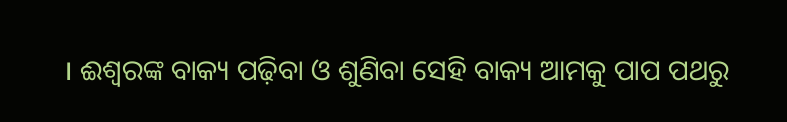। ଈଶ୍ୱରଙ୍କ ବାକ୍ୟ ପଢ଼ିବା ଓ ଶୁଣିବା ସେହି ବାକ୍ୟ ଆମକୁ ପାପ ପଥରୁ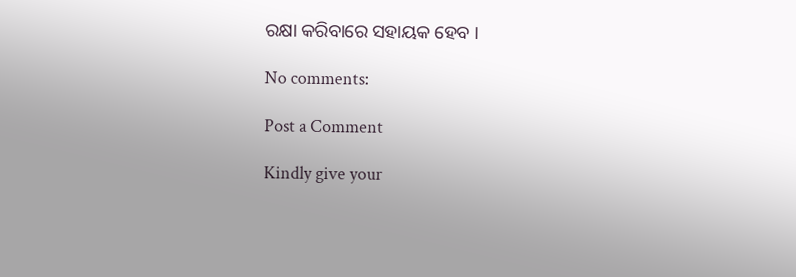ରକ୍ଷା କରିବାରେ ସହାୟକ ହେବ ।

No comments:

Post a Comment

Kindly give your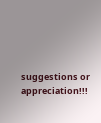suggestions or appreciation!!!